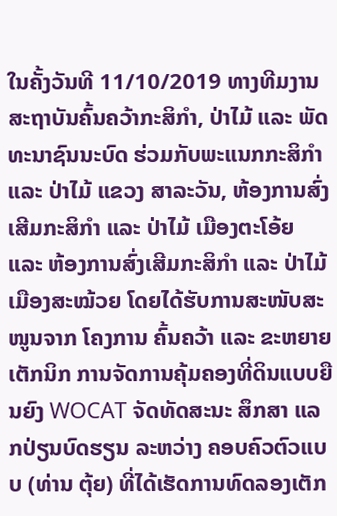ໃນຄັ້ງວັນທີ 11/10/2019 ທາງທີມງານ ສະຖາບັນຄົ້ນຄວ້າກະສິກຳ, ປ່າໄມ້ ແລະ ພັດທະນາຊົນນະບົດ ຮ່ວມກັບພະແນກກະສິກຳ ແລະ ປ່າໄມ້ ແຂວງ ສາລະວັນ, ຫ້ອງການສົ່ງເສີມກະສິກຳ ແລະ ປ່າໄມ້ ເມືອງຕະໂອ້ຍ ແລະ ຫ້ອງການສົ່ງເສີມກະສິກຳ ແລະ ປ່າໄມ້ ເມືອງສະໝ້ວຍ ໂດຍໄດ້ຮັບການສະໜັບສະໜູນຈາກ ໂຄງການ ຄົ້ນຄວ້າ ແລະ ຂະຫຍາຍເຕັກນິກ ການຈັດການຄຸ້ມຄອງທີ່ດິນແບບຍືນຍົງ WOCAT ຈັດທັດສະນະ ສຶກສາ ແລກປ່ຽນບົດຮຽນ ລະຫວ່າງ ຄອບຄົວຕົວແບບ (ທ່ານ ຕຸ້ຍ) ທີ່ໄດ້ເຮັດການທົດລອງເຕັກ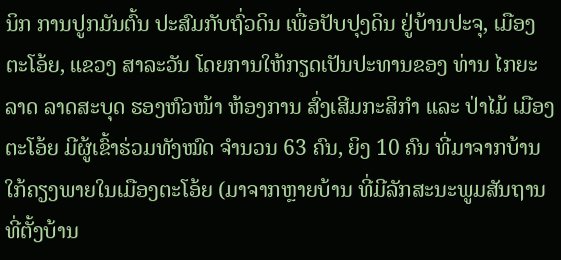ນິກ ການປູກມັນຕົ້ນ ປະສົມກັບຖົ່ວດິນ ເພື່ອປັບປຸງດິນ ຢູ່ບ້ານປະຈຸ, ເມືອງຕະໂອ້ຍ, ແຂວງ ສາລະວັນ ໂດຍການໃຫ້ກຽດເປັນປະທານຂອງ ທ່ານ ໄກຍະລາດ ລາດສະບຸດ ຮອງຫົວໜ້າ ຫ້ອງການ ສົ່ງເສີມກະສິກຳ ແລະ ປ່າໄມ້ ເມືອງ ຕະໂອ້ຍ ມີຜູ້ເຂົ້າຮ່ວມທັງໝົດ ຈຳນວນ 63 ຄົນ, ຍິງ 10 ຄົນ ທີ່ມາຈາກບ້ານໃກ້ຄຽງພາຍໃນເມືອງຕະໂອ້ຍ (ມາຈາກຫຼາຍບ້ານ ທີ່ມີລັກສະນະພູມສັນຖານທີ່ຕັ້ງບ້ານ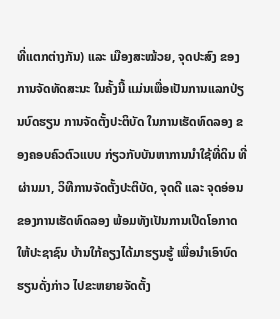ທີ່ແຕກຕ່າງກັນ) ແລະ ເມືອງສະໝ້ວຍ, ຈຸດປະສົງ ຂອງການຈັດທັດສະນະ ໃນຄັ້ງນີ້ ແມ່ນເພື່ອເປັນການແລກປ່ຽນບົດຮຽນ ການຈັດຕັ້ງປະຕິບັດ ໃນການເຮັດທົດລອງ ຂອງຄອບຄົວຕົວແບບ ກ່ຽວກັບບັນຫາການນຳໃຊ້ທີ່ດິນ ທີ່ຜ່ານມາ, ວິທີການຈັດຕັ້ງປະຕິບັດ, ຈຸດດີ ແລະ ຈຸດອ່ອນ ຂອງການເຮັດທົດລອງ ພ້ອມທັງເປັນການເປີດໂອກາດໃຫ້ປະຊາຊົນ ບ້ານໃກ້ຄຽງໄດ້ມາຮຽນຮູ້ ເພື່ອນຳເອົາບົດຮຽນດັ່ງກ່າວ ໄປຂະຫຍາຍຈັດຕັ້ງ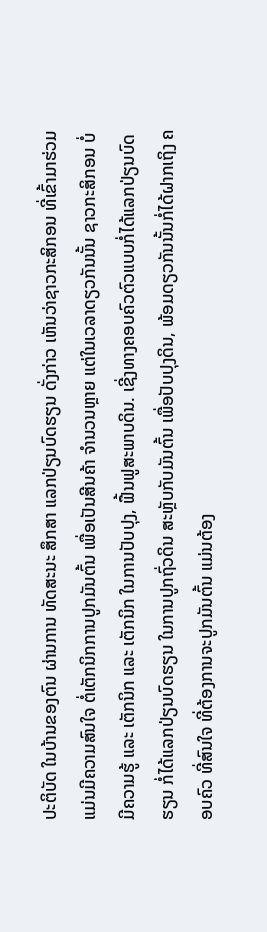ປະຕິບັດ ໃນບ້ານຂອງຕົນ ຜ່ານການ ທັດສະນະ ສຶກສາ ແລກປ່ຽນບົດຮຽນ ດັ່ງກ່າວ ເຫັນວ່າຊາວກະສິກອນ ທີ່ເຂົ້າມາຮ່ວມ ແມ່ນມີຄວາມສົນໃຈ ຕໍ່ເຕັກນິກການປູກມັນຕົ້ນ ເພື່ອເປັນສີນຄ້າ ຈຳນວນຫຼາຍ ແຕ່ໃນເວລາດຽວກັນນັ້ນ ຊາວກະສິກອນ ບໍ່ມີຄວາມຮູ້ ແລະ ເຕັກນິກ ແລະ ເຕັກນິກ ໃນການປັບປຸງ, ຟື້ນຟູສະພາບດິນ. ເຊີ່ງທາງຄອບຄົວຕົວແບບກໍ່ໄດ້ແລກປ່ຽນບົດຮຽນ ກໍ່ໄດ້ແລກປ່ຽນບົດຮຽນ ໃນການປູກຖົ່ວດິນ ສະຫຼັບກັບມັນຕົ້ນ ເພື່ອປັບປຸງດິນ, ພ້ອມດຽວກັນນັ້ນກໍ່ໄດ້ຝາກເຖິງ ຄອບຄົວ ທີ່ສົນໃຈ ທີ່ຕ້ອງການຈະປູກມັນຕົ້ນ ແມ່ນຕ້ອງ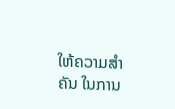ໃຫ້ຄວາມສຳຄັນ ໃນການ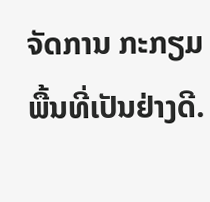ຈັດການ ກະກຽມພື້ນທີ່ເປັນຢ່າງດີ.